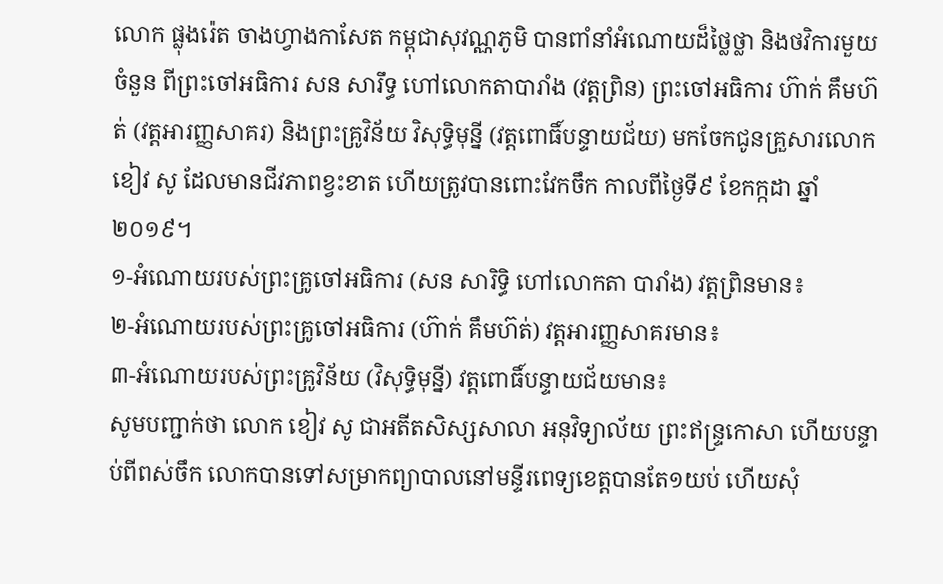លោក ផ្លុងរ៉េត ចាងហ្វាងកាសែត កម្ពុជាសុវណ្ណភូមិ បានពាំនាំអំណោយដ៏ថ្លៃថ្លា និងថវិការមួយចំនួន ពីព្រះចៅអធិការ សន សារឹទ្ធ ហៅលោកតាបារាំង (វត្តព្រិន) ព្រះចៅអធិការ ហ៊ាក់ គឹមហ៊ត់ (វត្តអារញ្ញសាគរ) និងព្រះគ្រូវិន័យ វិសុទ្ធិមុន្នី (វត្តពោធិ៍បន្ទាយជ័យ) មកចែកជូនគ្រួសារលោក ខៀវ សូ ដែលមានជីវភាពខ្វះខាត ហើយត្រូវបានពោះវែកចឹក កាលពីថ្ងៃទី៩ ខែកក្កដា ឆ្នាំ២០១៩។
១-អំណោយរបស់ព្រះគ្រូចៅអធិការ (សន សារិទ្ធិ ហៅលោកតា បារាំង) វត្តព្រិនមាន៖
២-អំណោយរបស់ព្រះគ្រូចៅអធិការ (ហ៊ាក់ គឹមហ៊ត់) វត្តអារញ្ញសាគរមាន៖
៣-អំណោយរបស់ព្រះគ្រូវិន័យ (វិសុទ្ធិមុន្នី) វត្តពោធិ៍បន្ទាយជ័យមាន៖
សូមបញ្ជាក់ថា លោក ខៀវ សូ ជាអតីតសិស្សសាលា អនុវិទ្យាល័យ ព្រះឥន្ទ្រកោសា ហើយបន្ទាប់ពីពស់ចឹក លោកបានទៅសម្រាកព្យាបាលនៅមន្ទីរពេទ្យខេត្តបានតែ១យប់ ហើយសុំ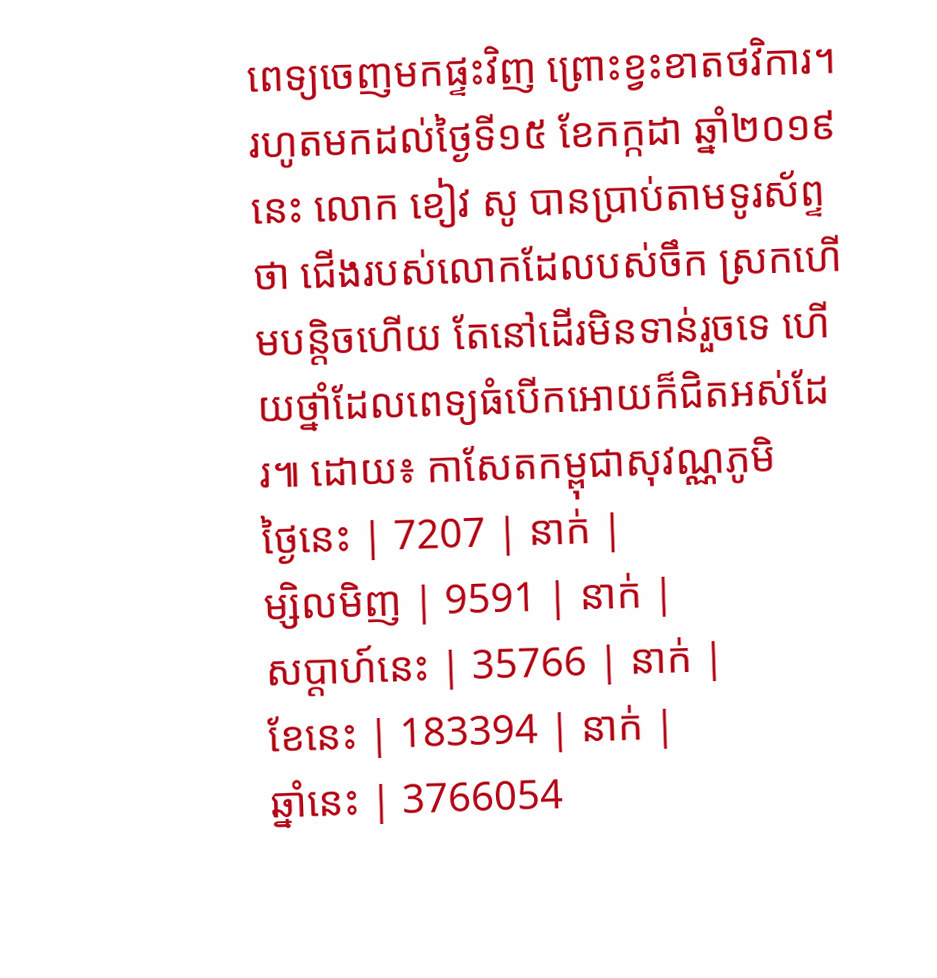ពេទ្យចេញមកផ្ទះវិញ ព្រោះខ្វះខាតថវិការ។
រហូតមកដល់ថ្ងៃទី១៥ ខែកក្កដា ឆ្នាំ២០១៩នេះ លោក ខៀវ សូ បានប្រាប់តាមទូរស័ព្ទថា ជើងរបស់លោកដែលបស់ចឹក ស្រកហើមបន្តិចហើយ តែនៅដើរមិនទាន់រួចទេ ហើយថ្នាំដែលពេទ្យធំបើកអោយក៏ជិតអស់ដែរ៕ ដោយ៖ កាសែតកម្ពុជាសុវណ្ណភូមិ
ថ្ងៃនេះ | 7207 | នាក់ |
ម្សិលមិញ | 9591 | នាក់ |
សប្ដាហ៍នេះ | 35766 | នាក់ |
ខែនេះ | 183394 | នាក់ |
ឆ្នាំនេះ | 3766054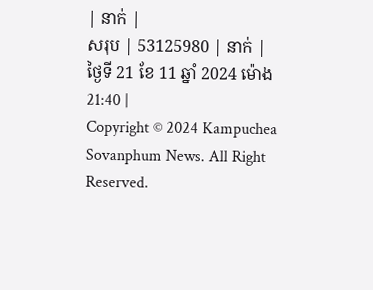| នាក់ |
សរុប | 53125980 | នាក់ |
ថ្ងៃទី 21 ខែ 11 ឆ្នាំ 2024 ម៉ោង 21:40 |
Copyright © 2024 Kampuchea Sovanphum News. All Right Reserved.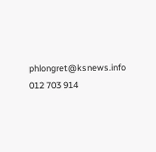phlongret@ksnews.info 012 703 914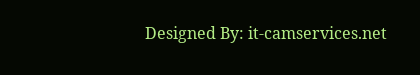Designed By: it-camservices.net